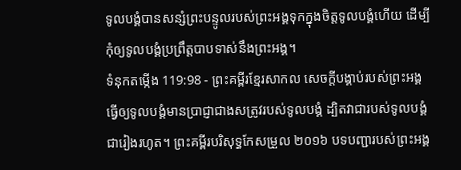ទូលបង្គំបានសន្សំព្រះបន្ទូលរបស់ព្រះអង្គទុកក្នុងចិត្តទូលបង្គំហើយ ដើម្បីកុំឲ្យទូលបង្គំប្រព្រឹត្តបាបទាស់នឹងព្រះអង្គ។
ទំនុកតម្កើង 119:98 - ព្រះគម្ពីរខ្មែរសាកល សេចក្ដីបង្គាប់របស់ព្រះអង្គធ្វើឲ្យទូលបង្គំមានប្រាជ្ញាជាងសត្រូវរបស់ទូលបង្គំ ដ្បិតវាជារបស់ទូលបង្គំជារៀងរហូត។ ព្រះគម្ពីរបរិសុទ្ធកែសម្រួល ២០១៦ បទបញ្ជារបស់ព្រះអង្គ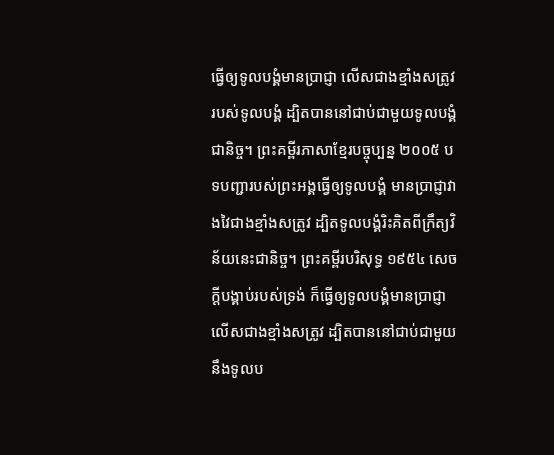ធ្វើឲ្យទូលបង្គំមានប្រាជ្ញា លើសជាងខ្មាំងសត្រូវរបស់ទូលបង្គំ ដ្បិតបាននៅជាប់ជាមួយទូលបង្គំជានិច្ច។ ព្រះគម្ពីរភាសាខ្មែរបច្ចុប្បន្ន ២០០៥ បទបញ្ជារបស់ព្រះអង្គធ្វើឲ្យទូលបង្គំ មានប្រាជ្ញាវាងវៃជាងខ្មាំងសត្រូវ ដ្បិតទូលបង្គំរិះគិតពីក្រឹត្យវិន័យនេះជានិច្ច។ ព្រះគម្ពីរបរិសុទ្ធ ១៩៥៤ សេចក្ដីបង្គាប់របស់ទ្រង់ ក៏ធ្វើឲ្យទូលបង្គំមានប្រាជ្ញា លើសជាងខ្មាំងសត្រូវ ដ្បិតបាននៅជាប់ជាមួយនឹងទូលប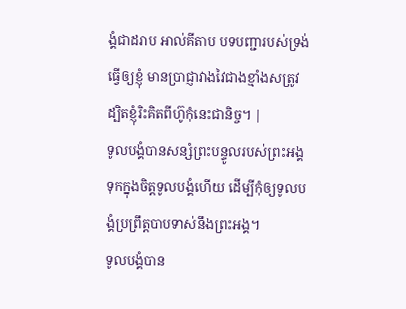ង្គំជាដរាប អាល់គីតាប បទបញ្ជារបស់ទ្រង់ធ្វើឲ្យខ្ញុំ មានប្រាជ្ញាវាងវៃជាងខ្មាំងសត្រូវ ដ្បិតខ្ញុំរិះគិតពីហ៊ូកុំនេះជានិច្ច។ |
ទូលបង្គំបានសន្សំព្រះបន្ទូលរបស់ព្រះអង្គទុកក្នុងចិត្តទូលបង្គំហើយ ដើម្បីកុំឲ្យទូលបង្គំប្រព្រឹត្តបាបទាស់នឹងព្រះអង្គ។
ទូលបង្គំបាន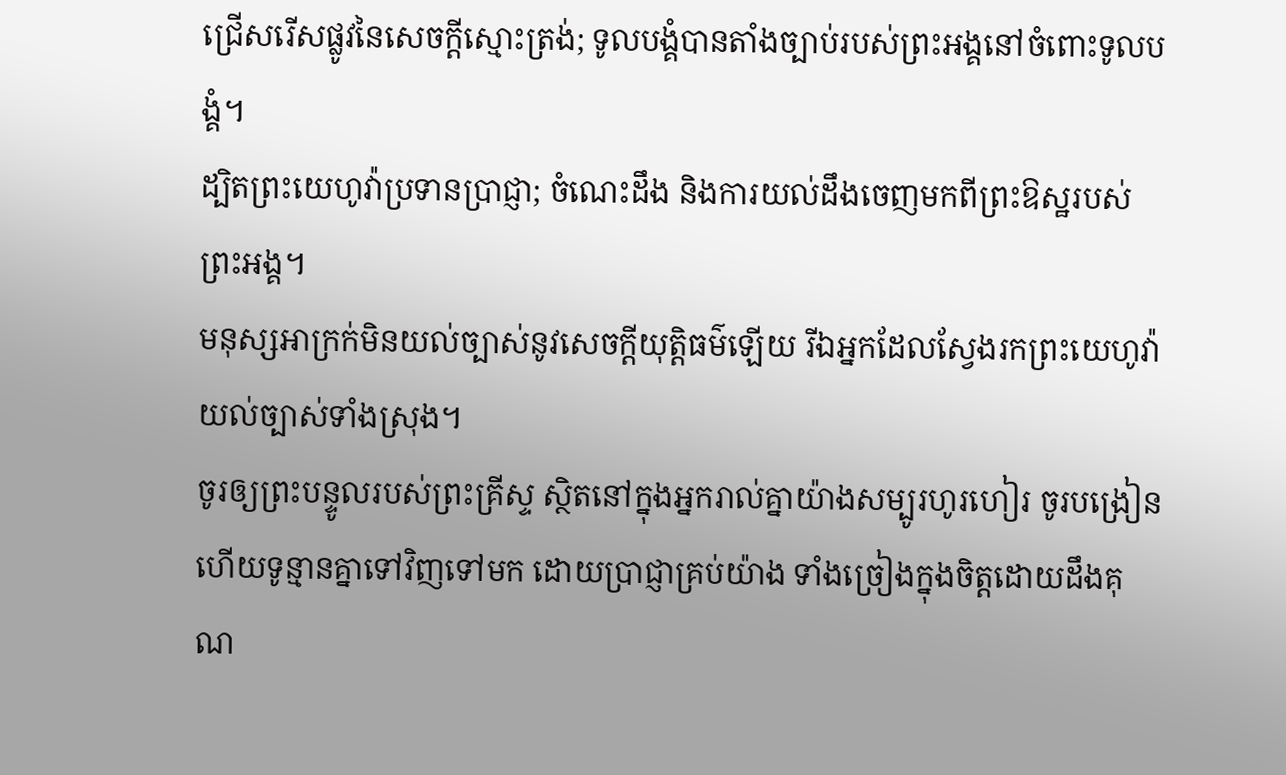ជ្រើសរើសផ្លូវនៃសេចក្ដីស្មោះត្រង់; ទូលបង្គំបានតាំងច្បាប់របស់ព្រះអង្គនៅចំពោះទូលបង្គំ។
ដ្បិតព្រះយេហូវ៉ាប្រទានប្រាជ្ញា; ចំណេះដឹង និងការយល់ដឹងចេញមកពីព្រះឱស្ឋរបស់ព្រះអង្គ។
មនុស្សអាក្រក់មិនយល់ច្បាស់នូវសេចក្ដីយុត្តិធម៌ឡើយ រីឯអ្នកដែលស្វែងរកព្រះយេហូវ៉ា យល់ច្បាស់ទាំងស្រុង។
ចូរឲ្យព្រះបន្ទូលរបស់ព្រះគ្រីស្ទ ស្ថិតនៅក្នុងអ្នករាល់គ្នាយ៉ាងសម្បូរហូរហៀរ ចូរបង្រៀន ហើយទូន្មានគ្នាទៅវិញទៅមក ដោយប្រាជ្ញាគ្រប់យ៉ាង ទាំងច្រៀងក្នុងចិត្តដោយដឹងគុណ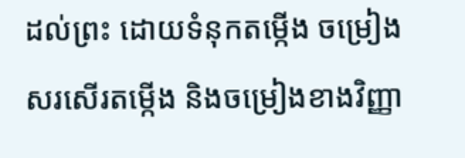ដល់ព្រះ ដោយទំនុកតម្កើង ចម្រៀងសរសើរតម្កើង និងចម្រៀងខាងវិញ្ញា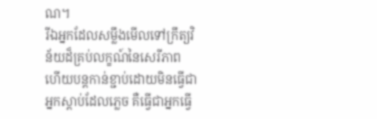ណ។
រីឯអ្នកដែលសម្លឹងមើលទៅក្រឹត្យវិន័យដ៏គ្រប់លក្ខណ៍នៃសេរីភាព ហើយបន្តកាន់ខ្ជាប់ដោយមិនធ្វើជាអ្នកស្ដាប់ដែលភ្លេច គឺធ្វើជាអ្នកធ្វើ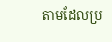តាមដែលប្រ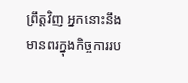ព្រឹត្តវិញ អ្នកនោះនឹងមានពរក្នុងកិច្ចការរប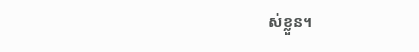ស់ខ្លួន។